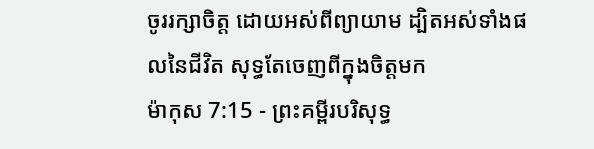ចូររក្សាចិត្ត ដោយអស់ពីព្យាយាម ដ្បិតអស់ទាំងផលនៃជីវិត សុទ្ធតែចេញពីក្នុងចិត្តមក
ម៉ាកុស 7:15 - ព្រះគម្ពីរបរិសុទ្ធ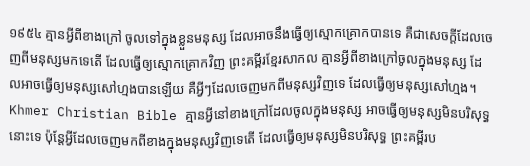១៩៥៤ គ្មានអ្វីពីខាងក្រៅ ចូលទៅក្នុងខ្លួនមនុស្ស ដែលអាចនឹងធ្វើឲ្យស្មោកគ្រោកបានទេ គឺជាសេចក្ដីដែលចេញពីមនុស្សមកទេតើ ដែលធ្វើឲ្យស្មោកគ្រោកវិញ ព្រះគម្ពីរខ្មែរសាកល គ្មានអ្វីពីខាងក្រៅចូលក្នុងមនុស្ស ដែលអាចធ្វើឲ្យមនុស្សសៅហ្មងបានឡើយ គឺអ្វីៗដែលចេញមកពីមនុស្សវិញទេ ដែលធ្វើឲ្យមនុស្សសៅហ្មង។ Khmer Christian Bible គ្មានអ្វីនៅខាងក្រៅដែលចូលក្នុងមនុស្ស អាចធ្វើឲ្យមនុស្សមិនបរិសុទ្ធនោះទេ ប៉ុន្ដែអ្វីដែលចេញមកពីខាងក្នុងមនុស្សវិញទេតើ ដែលធ្វើឲ្យមនុស្សមិនបរិសុទ្ធ ព្រះគម្ពីរប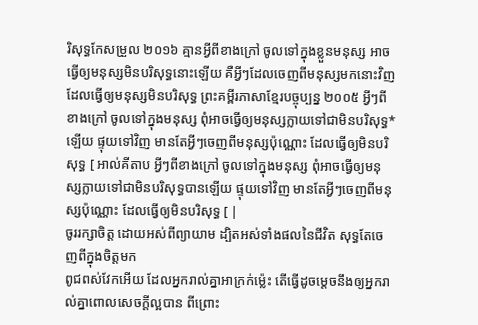រិសុទ្ធកែសម្រួល ២០១៦ គ្មានអ្វីពីខាងក្រៅ ចូលទៅក្នុងខ្លួនមនុស្ស អាចធ្វើឲ្យមនុស្សមិនបរិសុទ្ធនោះឡើយ គឺអ្វីៗដែលចេញពីមនុស្សមកនោះវិញ ដែលធ្វើឲ្យមនុស្សមិនបរិសុទ្ធ ព្រះគម្ពីរភាសាខ្មែរបច្ចុប្បន្ន ២០០៥ អ្វីៗពីខាងក្រៅ ចូលទៅក្នុងមនុស្ស ពុំអាចធ្វើឲ្យមនុស្សក្លាយទៅជាមិនបរិសុទ្ធ*ឡើយ ផ្ទុយទៅវិញ មានតែអ្វីៗចេញពីមនុស្សប៉ុណ្ណោះ ដែលធ្វើឲ្យមិនបរិសុទ្ធ [ អាល់គីតាប អ្វីៗពីខាងក្រៅ ចូលទៅក្នុងមនុស្ស ពុំអាចធ្វើឲ្យមនុស្សក្លាយទៅជាមិនបរិសុទ្ធបានឡើយ ផ្ទុយទៅវិញ មានតែអ្វីៗចេញពីមនុស្សប៉ុណ្ណោះ ដែលធ្វើឲ្យមិនបរិសុទ្ធ [ |
ចូររក្សាចិត្ត ដោយអស់ពីព្យាយាម ដ្បិតអស់ទាំងផលនៃជីវិត សុទ្ធតែចេញពីក្នុងចិត្តមក
ពូជពស់វែកអើយ ដែលអ្នករាល់គ្នាអាក្រក់ម៉្លេះ តើធ្វើដូចម្តេចនឹងឲ្យអ្នករាល់គ្នាពោលសេចក្ដីល្អបាន ពីព្រោះ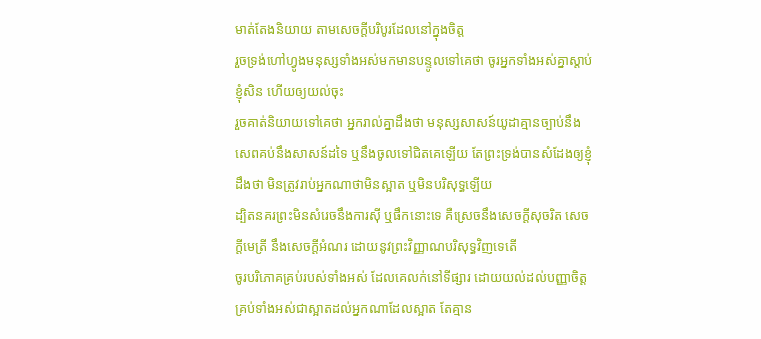មាត់តែងនិយាយ តាមសេចក្ដីបរិបូរដែលនៅក្នុងចិត្ត
រួចទ្រង់ហៅហ្វូងមនុស្សទាំងអស់មកមានបន្ទូលទៅគេថា ចូរអ្នកទាំងអស់គ្នាស្តាប់ខ្ញុំសិន ហើយឲ្យយល់ចុះ
រួចគាត់និយាយទៅគេថា អ្នករាល់គ្នាដឹងថា មនុស្សសាសន៍យូដាគ្មានច្បាប់នឹងសេពគប់នឹងសាសន៍ដទៃ ឬនឹងចូលទៅជិតគេឡើយ តែព្រះទ្រង់បានសំដែងឲ្យខ្ញុំដឹងថា មិនត្រូវរាប់អ្នកណាថាមិនស្អាត ឬមិនបរិសុទ្ធឡើយ
ដ្បិតនគរព្រះមិនសំរេចនឹងការស៊ី ឬផឹកនោះទេ គឺស្រេចនឹងសេចក្ដីសុចរិត សេចក្ដីមេត្រី នឹងសេចក្ដីអំណរ ដោយនូវព្រះវិញ្ញាណបរិសុទ្ធវិញទេតើ
ចូរបរិភោគគ្រប់របស់ទាំងអស់ ដែលគេលក់នៅទីផ្សារ ដោយយល់ដល់បញ្ញាចិត្ត
គ្រប់ទាំងអស់ជាស្អាតដល់អ្នកណាដែលស្អាត តែគ្មាន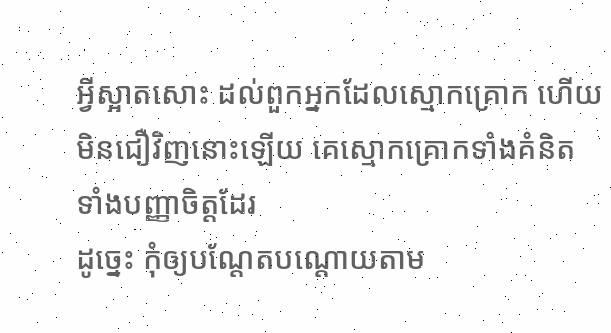អ្វីស្អាតសោះ ដល់ពួកអ្នកដែលស្មោកគ្រោក ហើយមិនជឿវិញនោះឡើយ គេស្មោកគ្រោកទាំងគំនិត ទាំងបញ្ញាចិត្តដែរ
ដូច្នេះ កុំឲ្យបណ្តែតបណ្តោយតាម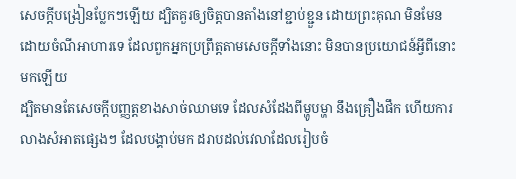សេចក្ដីបង្រៀនប្លែកៗឡើយ ដ្បិតគួរឲ្យចិត្តបានតាំងនៅខ្ជាប់ខ្ជួន ដោយព្រះគុណ មិនមែនដោយចំណីអាហារទេ ដែលពួកអ្នកប្រព្រឹត្តតាមសេចក្ដីទាំងនោះ មិនបានប្រយោជន៍អ្វីពីនោះមកឡើយ
ដ្បិតមានតែសេចក្ដីបញ្ញត្តខាងសាច់ឈាមទេ ដែលសំដែងពីម្ហូបម្ហា នឹងគ្រឿងផឹក ហើយការលាងសំអាតផ្សេងៗ ដែលបង្គាប់មក ដរាបដល់វេលាដែលរៀបចំ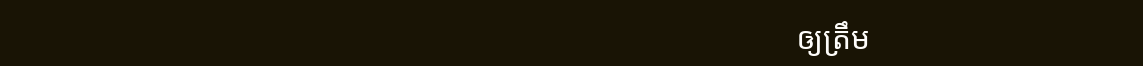ឲ្យត្រឹម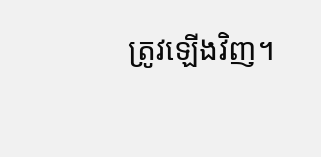ត្រូវឡើងវិញ។